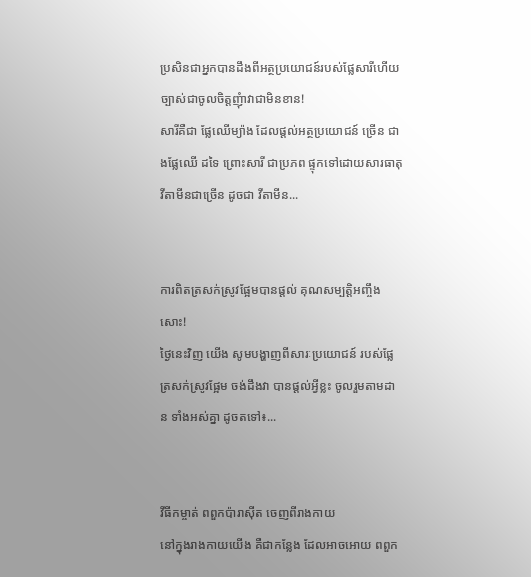ប្រសិនជាអ្នកបានដឹងពីអត្ថប្រយោជន៍របស់ផ្លែសារីហើយ ច្បាស់ជាចូលចិត្តញុំាវាជាមិនខាន!
សារីគឺជា ផ្លែឈើម្យ៉ាង ដែលផ្តល់អត្ថប្រយោជន៍ ច្រើន ជាងផ្លែឈើ ដទៃ ព្រោះសារី ជាប្រភព ផ្ទុកទៅដោយសារធាតុ វីតាមីនជាច្រើន ដូចជា វីតាមីន...


ការពិតត្រសក់ស្រូវផ្អែមបានផ្តល់ គុណសម្បត្តិអញ្ចឹងសោះ!
ថ្ងៃនេះវិញ យើង សូមបង្ហាញពីសារៈប្រយោជន៍ របស់ផ្លែ ត្រសក់ស្រូវផ្អែម ចង់ដឹងវា បានផ្តល់អ្វីខ្លះ ចូលរួមតាមដាន ទាំងអស់គ្នា ដូចតទៅ៖...


វីធីកម្ចាត់ ពពួកប៉ារាស៊ីត ចេញពីរាងកាយ
នៅក្នុងរាងកាយយើង គឺជាកន្លែង ដែលអាចអោយ ពពួក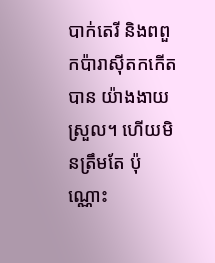បាក់តេរី និងពពួកប៉ារាស៊ីតកកើតបាន យ៉ាងងាយស្រួល។ ហើយមិនត្រឹមតែ ប៉ុណ្ណោះ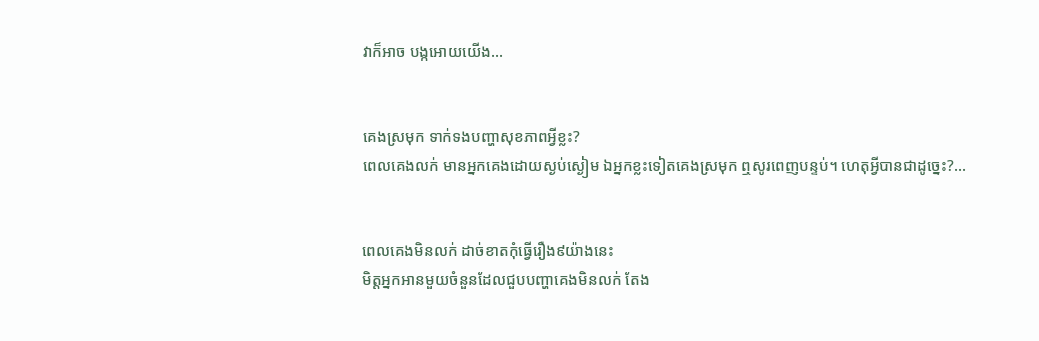វាក៏អាច បង្កអោយយើង...


គេងស្រមុក ទាក់ទងបញ្ហាសុខភាពអ្វីខ្លះ?
ពេលគេងលក់ មានអ្នកគេងដោយស្ងប់ស្ងៀម ឯអ្នកខ្លះទៀតគេងស្រមុក ឮសូរពេញបន្ទប់។ ហេតុអ្វីបានជាដូច្នេះ?...


ពេលគេងមិនលក់ ដាច់ខាតកុំធ្វើរឿង៩យ៉ាងនេះ
មិត្តអ្នកអានមួយចំនួនដែលជួបបញ្ហាគេងមិនលក់ តែង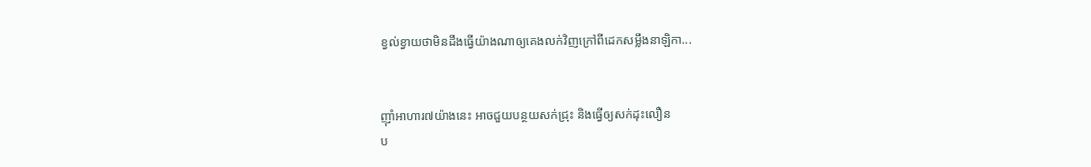ខ្វល់ខ្វាយថាមិនដឹងធ្វើយ៉ាងណាឲ្យគេងលក់វិញក្រៅពីដេកសម្លឹងនាឡិកា...


ញ៉ាំអាហារ៧យ៉ាងនេះ អាចជួយបន្ថយសក់ជ្រុះ និងធ្វើឲ្យសក់ដុះលឿន
ប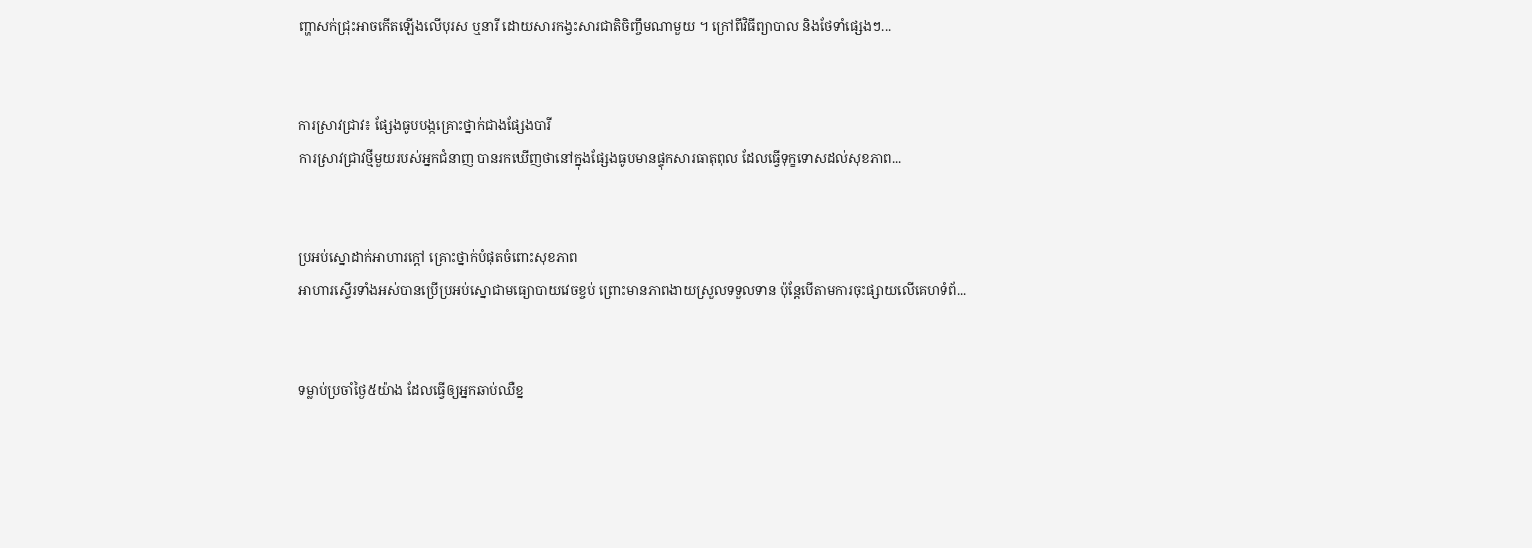ញ្ហាសក់ជ្រុះអាចកើតឡើងលើបុរស ឬនារី ដោយសារកង្វះសារជាតិចិញ្ចឹមណាមួយ ។ ក្រៅពីវិធីព្យាបាល និងថែទាំផ្សេងៗ...


ការស្រាវជ្រាវ៖ ផ្សែងធូបបង្កគ្រោះថ្នាក់ជាងផ្សែងបារី
ការស្រាវជ្រាវថ្មីមួយរបស់អ្នកជំនាញ បានរកឃើញថានៅក្នុងផ្សែងធូបមានផ្ទុកសារធាតុពុល ដែលធ្វើទុក្ខទោសដល់សុខភាព...


ប្រអប់ស្នោដាក់អាហារក្ដៅ គ្រោះថ្នាក់បំផុតចំពោះសុខភាព
អាហារស្ទើរទាំងអស់បានប្រើប្រអប់ស្នោជាមធ្យោបាយវេចខ្ចប់ ព្រោះមានភាពងាយស្រួលទទួលទាន ប៉ុន្តែបើតាមការចុះផ្សាយលើគេហទំព័...


ទម្លាប់ប្រចាំថ្ងៃ៥យ៉ាង ដែលធ្វើឲ្យអ្នកឆាប់ឈឺខ្ន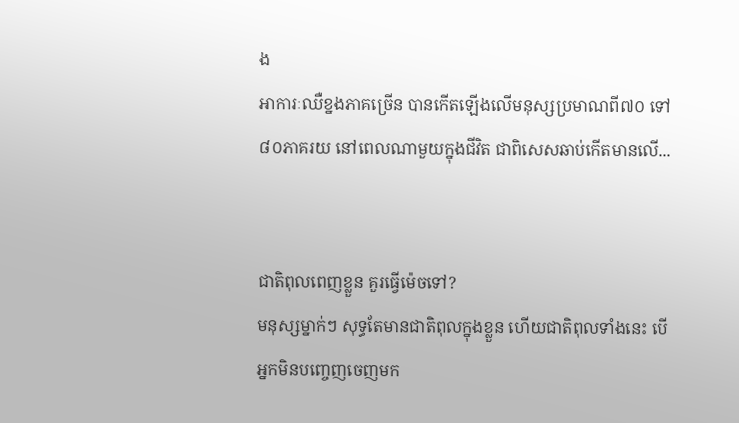ង
អាការៈឈឺខ្នងភាគច្រើន បានកើតឡើងលើមនុស្សប្រមាណពី៧០ ទៅ ៨០ភាគរយ នៅពេលណាមួយក្នុងជីវិត ជាពិសេសឆាប់កើតមានលើ...


ជាតិពុលពេញខ្លួន គួរធ្វើម៉េចទៅ?
មនុស្សម្នាក់ៗ សុទ្ធតែមានជាតិពុលក្នុងខ្លួន ហើយជាតិពុលទាំងនេះ បើអ្នកមិនបញ្ចេញចេញមក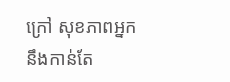ក្រៅ សុខភាពអ្នក នឹងកាន់តែ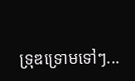ទ្រុឌទ្រោមទៅៗ...